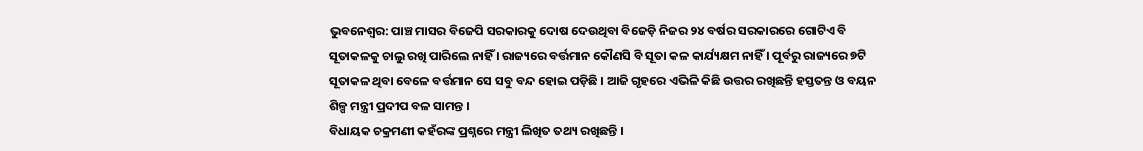ଭୁବନେଶ୍ୱର: ପାଞ୍ଚ ମାସର ବିଜେପି ସରକାରକୁ ଦୋଷ ଦେଉଥିବା ବିଜେଡ଼ି ନିଜର ୨୪ ବର୍ଷର ସରକାରରେ ଗୋଟିଏ ବି ସୂତାକଳକୁ ଚାଲୁ ରଖି ପାରିଲେ ନାହିଁ । ରାଜ୍ୟରେ ବର୍ତ୍ତମାନ କୌଣସି ବି ସୂତା କଳ କାର୍ଯ୍ୟକ୍ଷମ ନାହିଁ । ପୂର୍ବରୁ ରାଜ୍ୟରେ ୭ଟି ସୂତାକଳ ଥିବା ବେଳେ ବର୍ତ୍ତମାନ ସେ ସବୁ ବନ୍ଦ ହୋଇ ପଡ଼ିଛି । ଆଜି ଗୃହରେ ଏଭିଳି କିଛି ଉତ୍ତର ରଖିଛନ୍ତି ହସ୍ତତନ୍ତ ଓ ବୟନ ଶିଳ୍ପ ମନ୍ତ୍ରୀ ପ୍ରଦୀପ ବଳ ସାମନ୍ତ ।
ବିଧାୟକ ଚକ୍ରମଣୀ କହଁରଙ୍କ ପ୍ରଶ୍ନରେ ମନ୍ତ୍ରୀ ଲିଖିତ ତଥ୍ୟ ରଖିଛନ୍ତି ।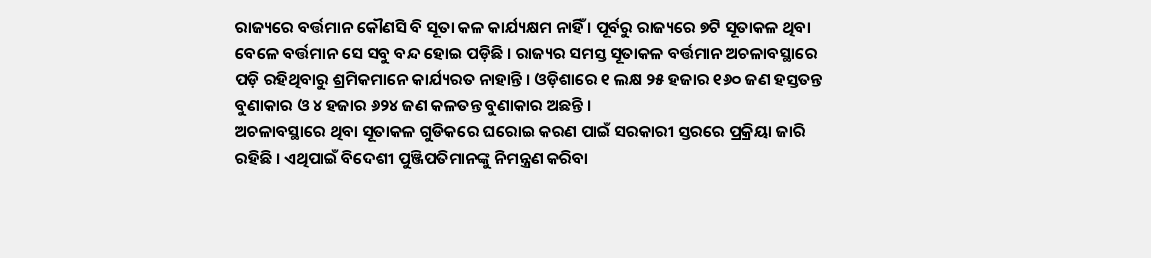ରାଜ୍ୟରେ ବର୍ତ୍ତମାନ କୌଣସି ବି ସୂତା କଳ କାର୍ଯ୍ୟକ୍ଷମ ନାହିଁ । ପୂର୍ବରୁ ରାଜ୍ୟରେ ୭ଟି ସୂତାକଳ ଥିବା ବେଳେ ବର୍ତ୍ତମାନ ସେ ସବୁ ବନ୍ଦ ହୋଇ ପଡ଼ିଛି । ରାଜ୍ୟର ସମସ୍ତ ସୂତାକଳ ବର୍ତ୍ତମାନ ଅଚଳାବସ୍ଥାରେ ପଡ଼ି ରହିଥିବାରୁ ଶ୍ରମିକମାନେ କାର୍ଯ୍ୟରତ ନାହାନ୍ତି । ଓଡ଼ିଶାରେ ୧ ଲକ୍ଷ ୨୫ ହଜାର ୧୬୦ ଜଣ ହସ୍ତତନ୍ତ ବୁଣାକାର ଓ ୪ ହଜାର ୬୨୪ ଜଣ କଳତନ୍ତ ବୁଣାକାର ଅଛନ୍ତି ।
ଅଚଳାବସ୍ଥାରେ ଥିବା ସୂତାକଳ ଗୁଡିକରେ ଘରୋଇ କରଣ ପାଇଁ ସରକାରୀ ସ୍ତରରେ ପ୍ରକ୍ରିୟା ଜାରି ରହିଛି । ଏଥିପାଇଁ ବିଦେଶୀ ପୁଞ୍ଜିପତିମାନଙ୍କୁ ନିମନ୍ତ୍ରଣ କରିବା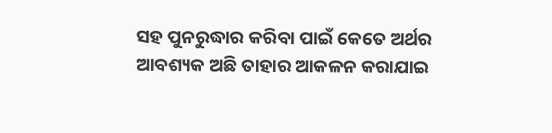ସହ ପୁନରୁଦ୍ଧାର କରିବା ପାଇଁ କେତେ ଅର୍ଥର ଆବଶ୍ୟକ ଅଛି ତାହାର ଆକଳନ କରାଯାଇ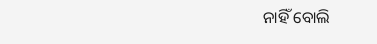ନାହିଁ ବୋଲି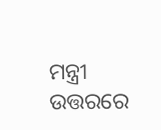ମନ୍ତ୍ରୀ ଉତ୍ତରରେ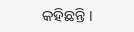କହିଛନ୍ତି ।